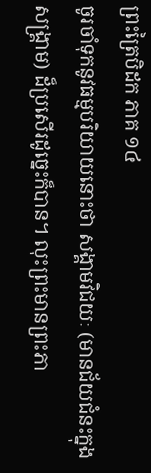ព្រះត្រៃបិដក ភាគ ១៤
ចូរចាំទុកនូវធម្មបរិយាយនោះថា សង្គាមវិជយៈ (មានជ័យជំនះក្នុងសង្គ្រាម) ដ៏ប្រសើរដូច្នេះក៏បាន។ លុះព្រះមានព្រះភា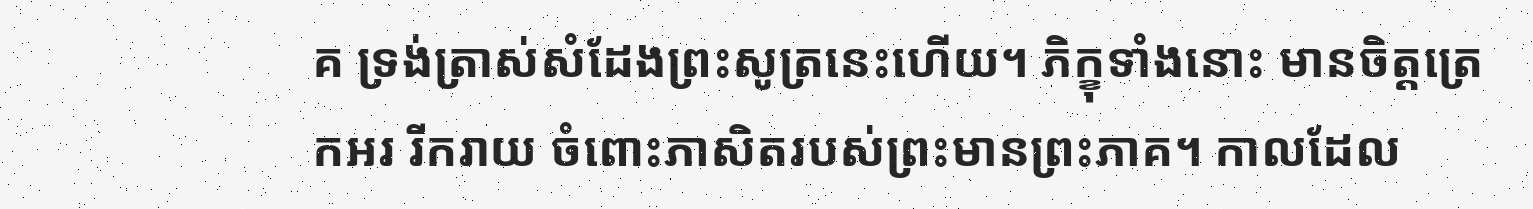គ ទ្រង់ត្រាស់សំដែងព្រះសូត្រនេះហើយ។ ភិក្ខុទាំងនោះ មានចិត្តត្រេកអរ រីករាយ ចំពោះភាសិតរបស់ព្រះមានព្រះភាគ។ កាលដែល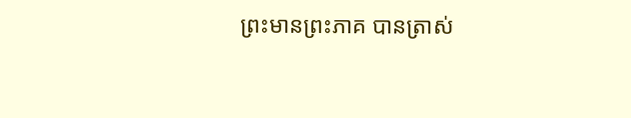ព្រះមានព្រះភាគ បានត្រាស់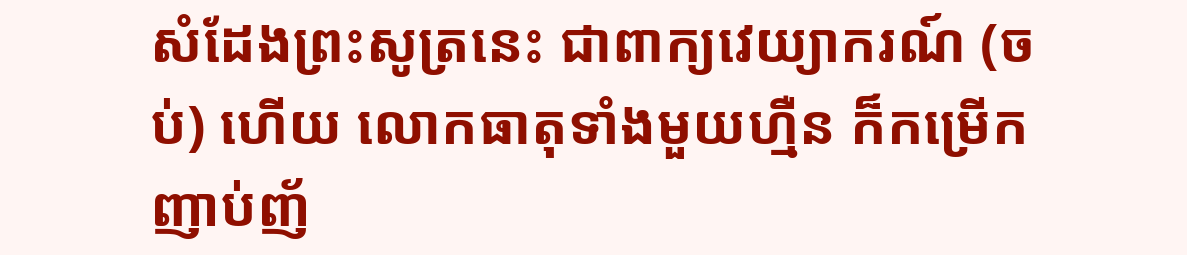សំដែងព្រះសូត្រនេះ ជាពាក្យវេយ្យាករណ៍ (ចប់) ហើយ លោកធាតុទាំងមួយហ្មឺន ក៏កម្រើកញាប់ញ័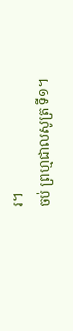រ។
ចប់ ព្រហ្មជាលសូត្រ ទី១។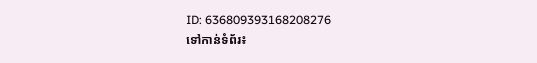ID: 636809393168208276
ទៅកាន់ទំព័រ៖